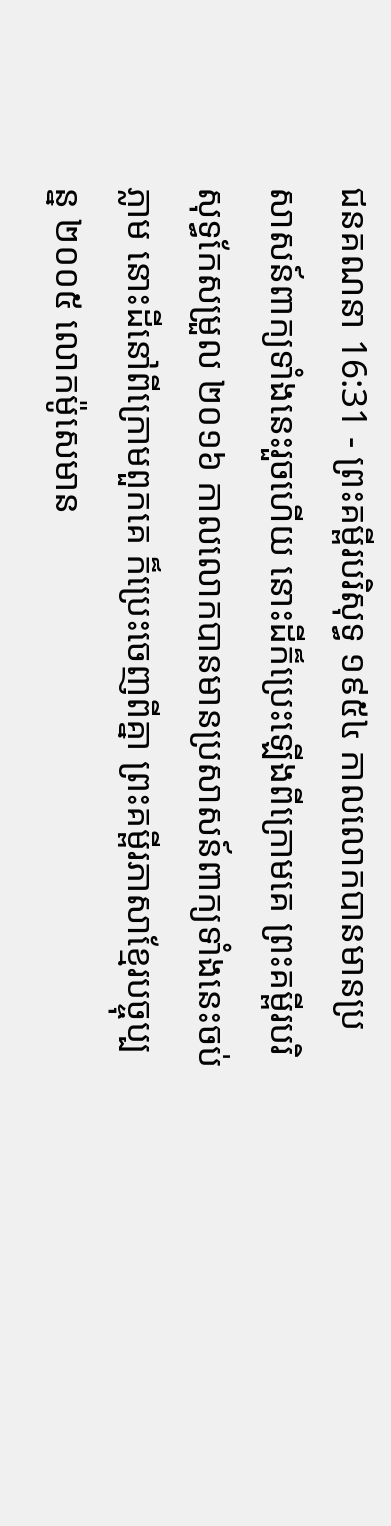ជនគណនា 16:31 - ព្រះគម្ពីរបរិសុទ្ធ ១៩៥៤ កាលលោកបានមានប្រសាសន៍ពាក្យទាំងនេះរួចហើយ នោះដីក៏ប្រេះឡើងពីក្រោមគេ ព្រះគម្ពីរបរិសុទ្ធកែសម្រួល ២០១៦ កាលលោកបានមានប្រសាសន៍ពាក្យទាំងនេះចប់ភ្លាម នោះដីនៅពីក្រោមពួកគេ ក៏ប្រេះចេញពីគ្នា ព្រះគម្ពីរភាសាខ្មែរបច្ចុប្បន្ន ២០០៥ លោកម៉ូសេមាន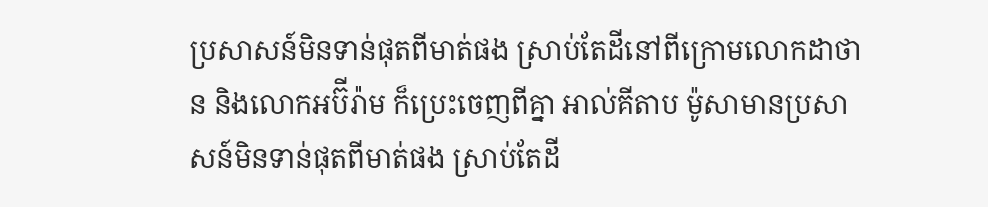ប្រសាសន៍មិនទាន់ផុតពីមាត់ផង ស្រាប់តែដីនៅពីក្រោមលោកដាថាន និងលោកអប៊ីរ៉ាម ក៏ប្រេះចេញពីគ្នា អាល់គីតាប ម៉ូសាមានប្រសាសន៍មិនទាន់ផុតពីមាត់ផង ស្រាប់តែដី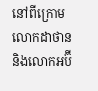នៅពីក្រោមលោកដាថាន និងលោកអប៊ី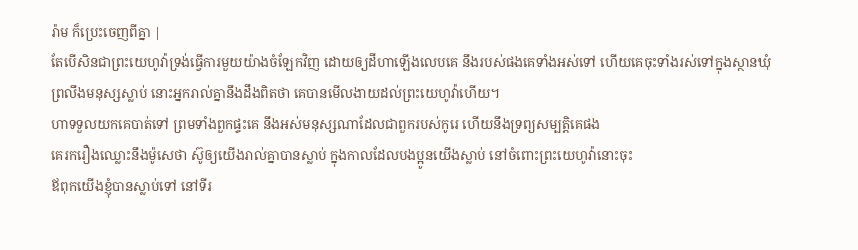រ៉ាម ក៏ប្រេះចេញពីគ្នា |
តែបើសិនជាព្រះយេហូវ៉ាទ្រង់ធ្វើការមួយយ៉ាងចំឡែកវិញ ដោយឲ្យដីហាឡើងលេបគេ នឹងរបស់ផងគេទាំងអស់ទៅ ហើយគេចុះទាំងរស់ទៅក្នុងស្ថានឃុំព្រលឹងមនុស្សស្លាប់ នោះអ្នករាល់គ្នានឹងដឹងពិតថា គេបានមើលងាយដល់ព្រះយេហូវ៉ាហើយ។
ហាទទួលយកគេបាត់ទៅ ព្រមទាំងពួកផ្ទះគេ នឹងអស់មនុស្សណាដែលជាពួករបស់កូរេ ហើយនឹងទ្រព្យសម្បត្តិគេផង
គេរករឿងឈ្លោះនឹងម៉ូសេថា ស៊ូឲ្យយើងរាល់គ្នាបានស្លាប់ ក្នុងកាលដែលបងប្អូនយើងស្លាប់ នៅចំពោះព្រះយេហូវ៉ានោះចុះ
ឪពុកយើងខ្ញុំបានស្លាប់ទៅ នៅទីរ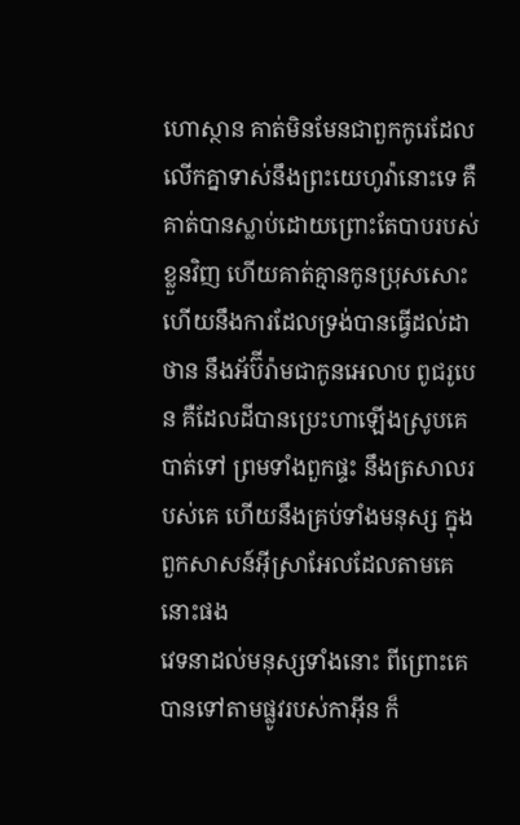ហោស្ថាន គាត់មិនមែនជាពួកកូរេដែលលើកគ្នាទាស់នឹងព្រះយេហូវ៉ានោះទេ គឺគាត់បានស្លាប់ដោយព្រោះតែបាបរបស់ខ្លួនវិញ ហើយគាត់គ្មានកូនប្រុសសោះ
ហើយនឹងការដែលទ្រង់បានធ្វើដល់ដាថាន នឹងអ័ប៊ីរ៉ាមជាកូនអេលាប ពូជរូបេន គឺដែលដីបានប្រេះហាឡើងស្រូបគេបាត់ទៅ ព្រមទាំងពួកផ្ទះ នឹងត្រសាលរបស់គេ ហើយនឹងគ្រប់ទាំងមនុស្ស ក្នុងពួកសាសន៍អ៊ីស្រាអែលដែលតាមគេនោះផង
វេទនាដល់មនុស្សទាំងនោះ ពីព្រោះគេបានទៅតាមផ្លូវរបស់កាអ៊ីន ក៏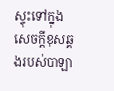ស្ទុះទៅក្នុងសេចក្ដីខុសឆ្គងរបស់បាឡា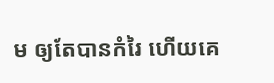ម ឲ្យតែបានកំរៃ ហើយគេ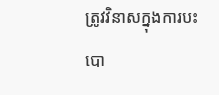ត្រូវវិនាសក្នុងការបះបោ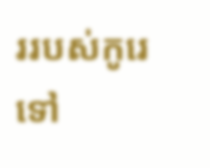ររបស់កូរេទៅ